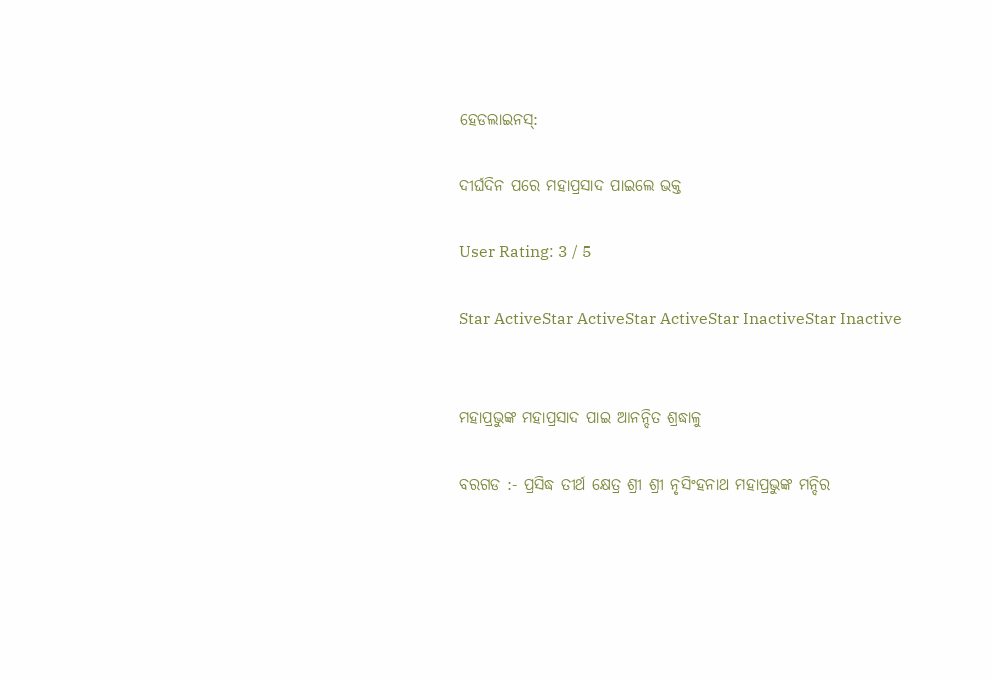ହେଡଲାଇନସ୍:

ଦୀର୍ଘଦିନ ପରେ ମହାପ୍ରସାଦ ପାଇଲେ ଭକ୍ତ

User Rating: 3 / 5

Star ActiveStar ActiveStar ActiveStar InactiveStar Inactive


ମହାପ୍ରଭୁଙ୍କ ମହାପ୍ରସାଦ ପାଇ ଆନନ୍ଦିତ ଶ୍ରଦ୍ଧାଳୁ

ବରଗଡ :- ପ୍ରସିଦ୍ଧ ତୀର୍ଥ କ୍ଷେତ୍ର ଶ୍ରୀ ଶ୍ରୀ ନୃସିଂହନାଥ ମହାପ୍ରଭୁଙ୍କ ମନ୍ଦିର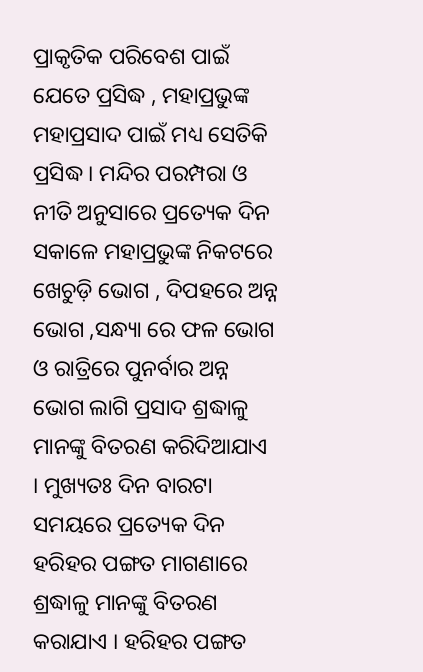ପ୍ରାକୃତିକ ପରିବେଶ ପାଇଁ ଯେତେ ପ୍ରସିଦ୍ଧ , ମହାପ୍ରଭୁଙ୍କ ମହାପ୍ରସାଦ ପାଇଁ ମଧ୍ୟ ସେତିକି ପ୍ରସିଦ୍ଧ । ମନ୍ଦିର ପରମ୍ପରା ଓ ନୀତି ଅନୁସାରେ ପ୍ରତ୍ୟେକ ଦିନ ସକାଳେ ମହାପ୍ରଭୁଙ୍କ ନିକଟରେ ଖେଚୁଡ଼ି ଭୋଗ , ଦିପହରେ ଅନ୍ନ ଭୋଗ ,ସନ୍ଧ୍ୟା ରେ ଫଳ ଭୋଗ ଓ ରାତ୍ରିରେ ପୁନର୍ବାର ଅନ୍ନ ଭୋଗ ଲାଗି ପ୍ରସାଦ ଶ୍ରଦ୍ଧାଳୁ ମାନଙ୍କୁ ବିତରଣ କରିଦିଆଯାଏ । ମୁଖ୍ୟତଃ ଦିନ ବାରଟା ସମୟରେ ପ୍ରତ୍ୟେକ ଦିନ ହରିହର ପଙ୍ଗତ ମାଗଣାରେ ଶ୍ରଦ୍ଧାଳୁ ମାନଙ୍କୁ ବିତରଣ କରାଯାଏ । ହରିହର ପଙ୍ଗତ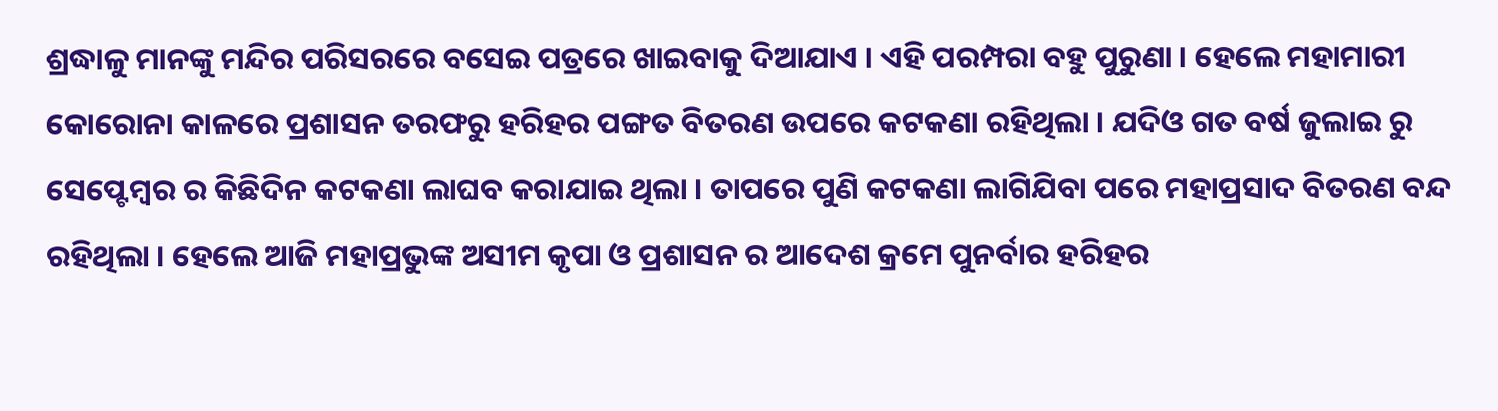ଶ୍ରଦ୍ଧାଳୁ ମାନଙ୍କୁ ମନ୍ଦିର ପରିସରରେ ବସେଇ ପତ୍ରରେ ଖାଇବାକୁ ଦିଆଯାଏ । ଏହି ପରମ୍ପରା ବହୁ ପୁରୁଣା । ହେଲେ ମହାମାରୀ କୋରୋନା କାଳରେ ପ୍ରଶାସନ ତରଫରୁ ହରିହର ପଙ୍ଗତ ବିତରଣ ଉପରେ କଟକଣା ରହିଥିଲା । ଯଦିଓ ଗତ ବର୍ଷ ଜୁଲାଇ ରୁ ସେପ୍ଟେମ୍ବର ର କିଛିଦିନ କଟକଣା ଲାଘବ କରାଯାଇ ଥିଲା । ତାପରେ ପୁଣି କଟକଣା ଲାଗିଯିବା ପରେ ମହାପ୍ରସାଦ ବିତରଣ ବନ୍ଦ ରହିଥିଲା । ହେଲେ ଆଜି ମହାପ୍ରଭୁଙ୍କ ଅସୀମ କୃପା ଓ ପ୍ରଶାସନ ର ଆଦେଶ କ୍ରମେ ପୁନର୍ବାର ହରିହର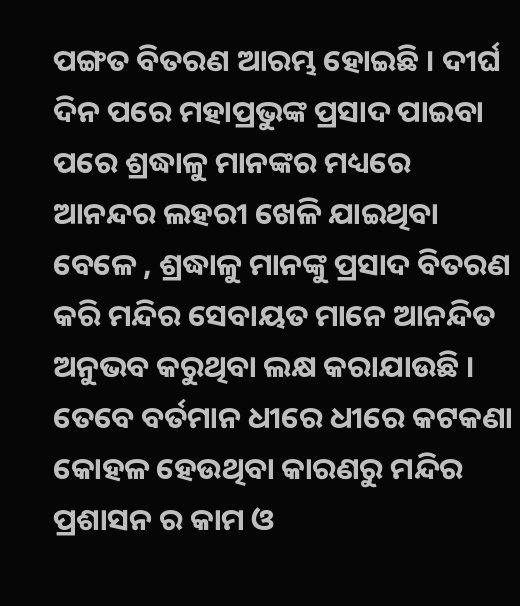ପଙ୍ଗତ ବିତରଣ ଆରମ୍ଭ ହୋଇଛି । ଦୀର୍ଘ ଦିନ ପରେ ମହାପ୍ରଭୁଙ୍କ ପ୍ରସାଦ ପାଇବା ପରେ ଶ୍ରଦ୍ଧାଳୁ ମାନଙ୍କର ମଧ୍ୟରେ ଆନନ୍ଦର ଲହରୀ ଖେଳି ଯାଇଥିବା ବେଳେ , ଶ୍ରଦ୍ଧାଳୁ ମାନଙ୍କୁ ପ୍ରସାଦ ବିତରଣ କରି ମନ୍ଦିର ସେବାୟତ ମାନେ ଆନନ୍ଦିତ ଅନୁଭବ କରୁଥିବା ଲକ୍ଷ କରାଯାଉଛି । ତେବେ ବର୍ତମାନ ଧୀରେ ଧୀରେ କଟକଣା କୋହଳ ହେଉଥିବା କାରଣରୁ ମନ୍ଦିର ପ୍ରଶାସନ ର କାମ ଓ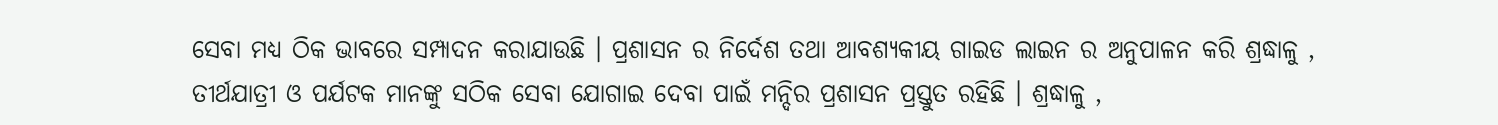ସେବା ମଧ୍ୟ ଠିକ ଭାବରେ ସମ୍ପାଦନ କରାଯାଉଛି । ପ୍ରଶାସନ ର ନିର୍ଦେଶ ତଥା ଆବଶ୍ୟକୀୟ ଗାଇଡ ଲାଇନ ର ଅନୁପାଳନ କରି ଶ୍ରଦ୍ଧାଳୁ , ତୀର୍ଥଯାତ୍ରୀ ଓ ପର୍ଯଟକ ମାନଙ୍କୁ ସଠିକ ସେବା ଯୋଗାଇ ଦେବା ପାଇଁ ମନ୍ଦିର ପ୍ରଶାସନ ପ୍ରସ୍ତୁତ ରହିଛି । ଶ୍ରଦ୍ଧାଳୁ ,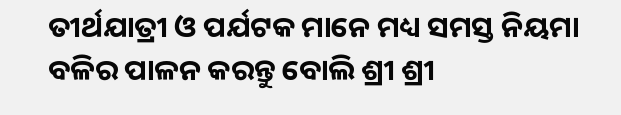ତୀର୍ଥଯାତ୍ରୀ ଓ ପର୍ଯଟକ ମାନେ ମଧ୍ୟ ସମସ୍ତ ନିୟମା ବଳିର ପାଳନ କରନ୍ତୁ ବୋଲି ଶ୍ରୀ ଶ୍ରୀ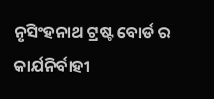ନୃସିଂହନାଥ ଟ୍ରଷ୍ଟ ବୋର୍ଡ ର କାର୍ଯନିର୍ବାହୀ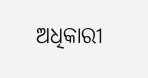ଅଧିକାରୀ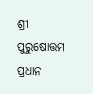ଶ୍ରୀ ପୁରୁଷୋତ୍ତମ ପ୍ରଧାନ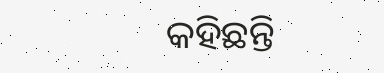କହିଛନ୍ତି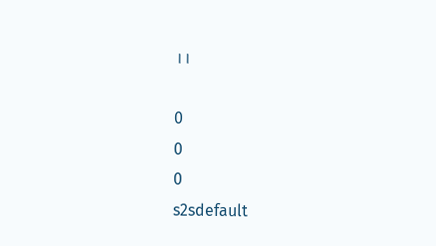।।

0
0
0
s2sdefault